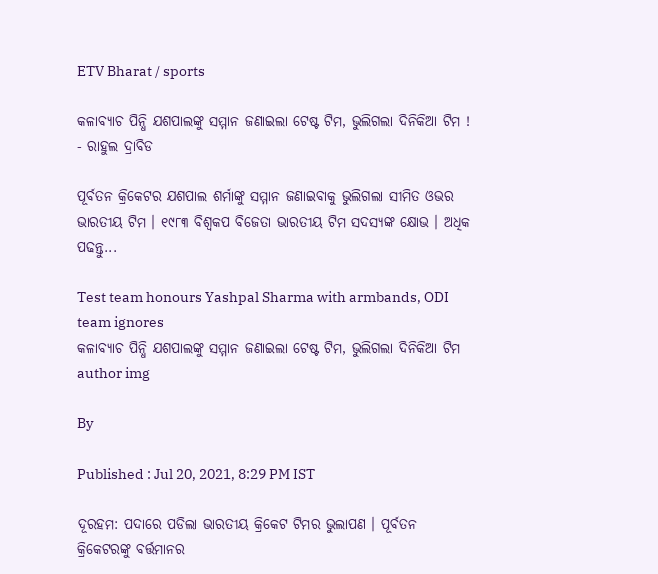ETV Bharat / sports

କଳାବ୍ୟାଚ ପିନ୍ଧି ଯଶପାଲଙ୍କୁ ସମ୍ମାନ ଜଣାଇଲା ଟେଷ୍ଟ ଟିମ, ଭୁଲିଗଲା ଦିନିକିଆ ଟିମ ! - ରାହୁଲ ଦ୍ରାବିଡ

ପୂର୍ବତନ କ୍ରିକେଟର ଯଶପାଲ ଶର୍ମାଙ୍କୁ ସମ୍ମାନ ଜଣାଇବାକୁ ଭୁଲିଗଲା ସୀମିତ ଓଭର ଭାରତୀୟ ଟିମ । ୧୯୮୩ ବିଶ୍ବକପ ବିଜେତା ଭାରତୀୟ ଟିମ ସଦସ୍ୟଙ୍କ କ୍ଷୋଭ । ଅଧିକ ପଢନ୍ତୁ...

Test team honours Yashpal Sharma with armbands, ODI team ignores
କଳାବ୍ୟାଚ ପିନ୍ଧି ଯଶପାଲଙ୍କୁ ସମ୍ମାନ ଜଣାଇଲା ଟେଷ୍ଟ ଟିମ, ଭୁଲିଗଲା ଦିନିକିଆ ଟିମ
author img

By

Published : Jul 20, 2021, 8:29 PM IST

ଦୂରହମ: ପଦାରେ ପଡିଲା ଭାରତୀୟ କ୍ରିକେଟ ଟିମର ଭୁଲାପଣ । ପୂର୍ବତନ କ୍ରିକେଟରଙ୍କୁ ବର୍ତ୍ତମାନର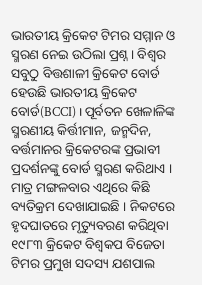ଭାରତୀୟ କ୍ରିକେଟ ଟିମର ସମ୍ମାନ ଓ ସ୍ମରଣ ନେଇ ଉଠିଲା ପ୍ରଶ୍ନ । ବିଶ୍ବର ସବୁଠୁ ବିତ୍ତଶାଳୀ କ୍ରିକେଟ ବୋର୍ଡ ହେଉଛି ଭାରତୀୟ କ୍ରିକେଟ ବୋର୍ଡ(BCCI) । ପୂର୍ବତନ ଖେଳାଳିଙ୍କ ସ୍ମରଣୀୟ କିର୍ତ୍ତୀମାନ, ଜନ୍ମଦିନ, ବର୍ତ୍ତମାନର କ୍ରିକେଟରଙ୍କ ପ୍ରଭାବୀ ପ୍ରଦର୍ଶନଙ୍କୁ ବୋର୍ଡ ସ୍ମରଣ କରିଥାଏ । ମାତ୍ର ମଙ୍ଗଳବାର ଏଥିରେ କିଛି ବ୍ୟତିକ୍ରମ ଦେଖାଯାଇଛି । ନିକଟରେ ହୃଦଘାତରେ ମୃତ୍ୟୁବରଣ କରିଥିବା ୧୯୮୩ କ୍ରିକେଟ ବିଶ୍ବକପ ବିଜେତା ଟିମର ପ୍ରମୁଖ ସଦସ୍ୟ ଯଶପାଲ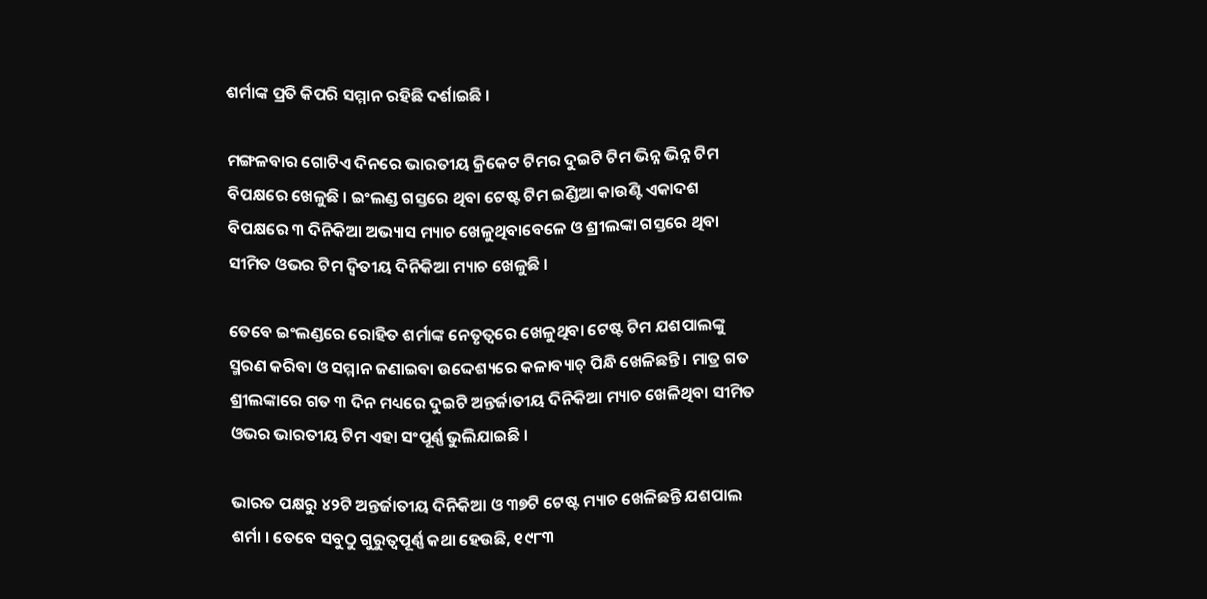ଶର୍ମାଙ୍କ ପ୍ରତି କିପରି ସମ୍ମାନ ରହିଛି ଦର୍ଶାଇଛି ।

ମଙ୍ଗଳବାର ଗୋଟିଏ ଦିନରେ ଭାରତୀୟ କ୍ରିକେଟ ଟିମର ଦୁଇଟି ଟିମ ଭିନ୍ନ ଭିନ୍ନ ଟିମ ବିପକ୍ଷରେ ଖେଳୁଛି । ଇଂଲଣ୍ଡ ଗସ୍ତରେ ଥିବା ଟେଷ୍ଟ ଟିମ ଇଣ୍ଡିଆ କାଉଣ୍ଟି ଏକାଦଶ ବିପକ୍ଷରେ ୩ ଦିନିକିଆ ଅଭ୍ୟାସ ମ୍ୟାଚ ଖେଳୁଥିବାବେଳେ ଓ ଶ୍ରୀଲଙ୍କା ଗସ୍ତରେ ଥିବା ସୀମିତ ଓଭର ଟିମ ଦ୍ବିତୀୟ ଦିନିକିଆ ମ୍ୟାଚ ଖେଳୁଛି ।

ତେବେ ଇଂଲଣ୍ଡରେ ରୋହିତ ଶର୍ମାଙ୍କ ନେତୃତ୍ବରେ ଖେଳୁଥିବା ଟେଷ୍ଟ ଟିମ ଯଶପାଲଙ୍କୁ ସ୍ମରଣ କରିବା ଓ ସମ୍ମାନ ଜଣାଇବା ଉଦ୍ଦେଶ୍ୟରେ କଳାବ୍ୟାଚ୍‌ ପିନ୍ଧି ଖେଳିଛନ୍ତି । ମାତ୍ର ଗତ ଶ୍ରୀଲଙ୍କାରେ ଗତ ୩ ଦିନ ମଧ୍ୟରେ ଦୁଇଟି ଅନ୍ତର୍ଜାତୀୟ ଦିନିକିଆ ମ୍ୟାଚ ଖେଳିଥିବା ସୀମିତ ଓଭର ଭାରତୀୟ ଟିମ ଏହା ସଂପୂର୍ଣ୍ଣ ଭୁଲିଯାଇଛି ।

ଭାରତ ପକ୍ଷରୁ ୪୨ଟି ଅନ୍ତର୍ଜାତୀୟ ଦିନିକିଆ ଓ ୩୭ଟି ଟେଷ୍ଟ ମ୍ୟାଚ ଖେଳିଛନ୍ତି ଯଶପାଲ ଶର୍ମା । ତେବେ ସବୁଠୁ ଗୁରୁତ୍ବପୂର୍ଣ୍ଣ କଥା ହେଉଛି, ୧୯୮୩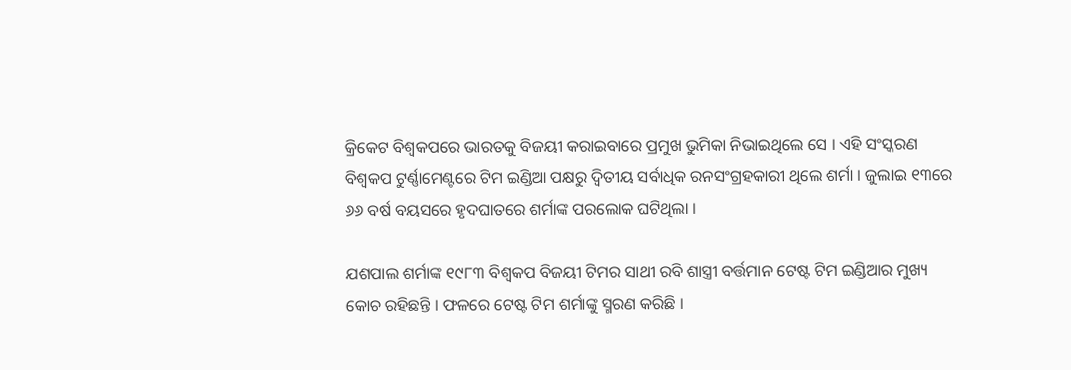କ୍ରିକେଟ ବିଶ୍ବକପରେ ଭାରତକୁ ବିଜୟୀ କରାଇବାରେ ପ୍ରମୁଖ ଭୁମିକା ନିଭାଇଥିଲେ ସେ । ଏହି ସଂସ୍କରଣ ବିଶ୍ବକପ ଟୁର୍ଣ୍ଣାମେଣ୍ଟରେ ଟିମ ଇଣ୍ଡିଆ ପକ୍ଷରୁ ଦ୍ବିତୀୟ ସର୍ବାଧିକ ରନସଂଗ୍ରହକାରୀ ଥିଲେ ଶର୍ମା । ଜୁଲାଇ ୧୩ରେ ୬୬ ବର୍ଷ ବୟସରେ ହୃଦଘାତରେ ଶର୍ମାଙ୍କ ପରଲୋକ ଘଟିଥିଲା ।

ଯଶପାଲ ଶର୍ମାଙ୍କ ୧୯୮୩ ବିଶ୍ବକପ ବିଜୟୀ ଟିମର ସାଥୀ ରବି ଶାସ୍ତ୍ରୀ ବର୍ତ୍ତମାନ ଟେଷ୍ଟ ଟିମ ଇଣ୍ଡିଆର ମୁଖ୍ୟ କୋଚ ରହିଛନ୍ତି । ଫଳରେ ଟେଷ୍ଟ ଟିମ ଶର୍ମାଙ୍କୁ ସ୍ମରଣ କରିଛି ।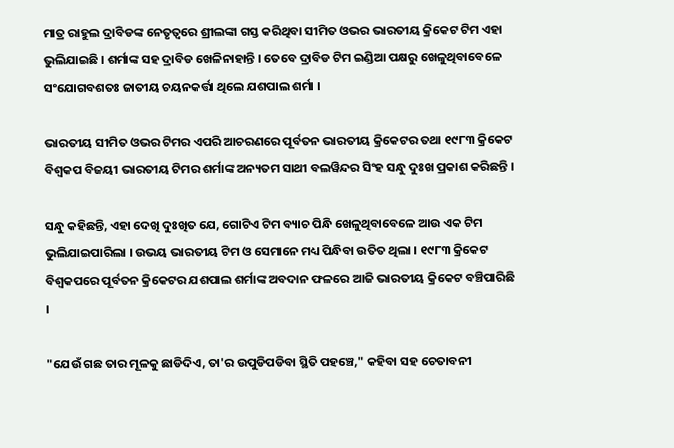ମାତ୍ର ରାହୁଲ ଦ୍ରାବିଡଙ୍କ ନେତୃତ୍ବରେ ଶ୍ରୀଲଙ୍କା ଗସ୍ତ କରିଥିବା ସୀମିତ ଓଭର ଭାରତୀୟ କ୍ରିକେଟ ଟିମ ଏହା ଭୁଲିଯାଇଛି । ଶର୍ମାଙ୍କ ସହ ଦ୍ରାବିଡ ଖେଳିନାହାନ୍ତି । ତେବେ ଦ୍ରାବିଡ ଟିମ ଇଣ୍ଡିଆ ପକ୍ଷରୁ ଖେଳୁଥିବାବେଳେ ସଂଯୋଗବଶତଃ ଜାତୀୟ ଚୟନକର୍ତ୍ତା ଥିଲେ ଯଶପାଲ ଶର୍ମା ।

ଭାରତୀୟ ସୀମିତ ଓଭର ଟିମର ଏପରି ଆଚରଣରେ ପୂର୍ବତନ ଭାରତୀୟ କ୍ରିକେଟର ତଥା ୧୯୮୩ କ୍ରିକେଟ ବିଶ୍ବକପ ବିଜୟୀ ଭାରତୀୟ ଟିମର ଶର୍ମାଙ୍କ ଅନ୍ୟତମ ସାଥୀ ବଲୱିନ୍ଦର ସିଂହ ସନ୍ଧୁ ଦୁଃଖ ପ୍ରକାଶ କରିଛନ୍ତି ।

ସନ୍ଧୁ କହିଛନ୍ତି, ଏହା ଦେଖି ଦୁଃଖିତ ଯେ, ଗୋଟିଏ ଟିମ ବ୍ୟାଚ ପିନ୍ଧି ଖେଳୁଥିବାବେଳେ ଆଉ ଏକ ଟିମ ଭୁଲିଯାଇପାରିଲା । ଉଭୟ ଭାରତୀୟ ଟିମ ଓ ସେମାନେ ମଧ୍ୟ ପିନ୍ଧିବା ଉତିତ ଥିଲା । ୧୯୮୩ କ୍ରିକେଟ ବିଶ୍ବକପରେ ପୂର୍ବତନ କ୍ରିକେଟର ଯଶପାଲ ଶର୍ମାଙ୍କ ଅବଦାନ ଫଳରେ ଆଜି ଭାରତୀୟ କ୍ରିକେଟ ବଞ୍ଚିପାରିଛି ।

"ଯେଉଁ ଗଛ ତାର ମୂଳକୁ ଛାଡିଦିଏ, ତା'ର ଉପୁଡିପଡିବା ସ୍ଥିତି ପହଞ୍ଚେ," କହିବା ସହ ଚେତାବନୀ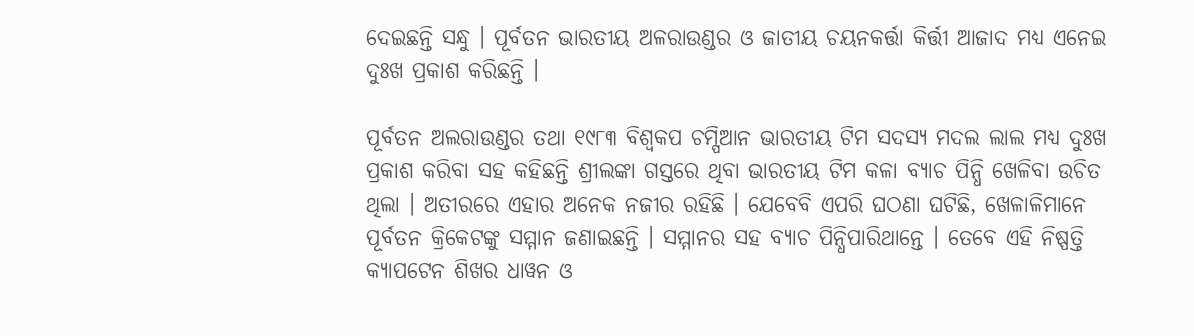ଦେଇଛନ୍ତି ସନ୍ଧୁ । ପୂର୍ବତନ ଭାରତୀୟ ଅଳରାଉଣ୍ଡର ଓ ଜାତୀୟ ଚୟନକର୍ତ୍ତା କିର୍ତ୍ତୀ ଆଜାଦ ମଧ୍ୟ ଏନେଇ ଦୁଃଖ ପ୍ରକାଶ କରିଛନ୍ତି ।

ପୂର୍ବତନ ଅଲରାଉଣ୍ଡର ତଥା ୧୯୮୩ ବିଶ୍ବକପ ଚମ୍ପିଆନ ଭାରତୀୟ ଟିମ ସଦସ୍ୟ ମଦଲ ଲାଲ ମଧ୍ୟ ଦୁଃଖ ପ୍ରକାଶ କରିବା ସହ କହିଛନ୍ତି ଶ୍ରୀଲଙ୍କା ଗସ୍ତରେ ଥିବା ଭାରତୀୟ ଟିମ କଳା ବ୍ୟାଚ ପିନ୍ଧି ଖେଳିବା ଉଚିତ ଥିଲା । ଅତୀରରେ ଏହାର ଅନେକ ନଜୀର ରହିଛି । ଯେବେବି ଏପରି ଘଠଣା ଘଟିଛି, ଖେଳାଳିମାନେ ପୂର୍ବତନ କ୍ରିକେଟଙ୍କୁ ସମ୍ମାନ ଜଣାଇଛନ୍ତି । ସମ୍ମାନର ସହ ବ୍ୟାଚ ପିନ୍ଧିପାରିଥାନ୍ତେ । ତେବେ ଏହି ନିଷ୍ପତ୍ତି କ୍ୟାପଟେନ ଶିଖର ଧାୱନ ଓ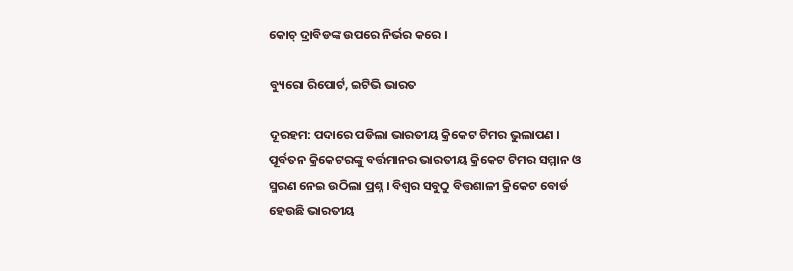କୋଚ୍‌ ଦ୍ରାବିଡଙ୍କ ଉପରେ ନିର୍ଭର କରେ ।

ବ୍ୟୁରୋ ରିପୋର୍ଟ, ଇଟିଭି ଭାରତ

ଦୂରହମ: ପଦାରେ ପଡିଲା ଭାରତୀୟ କ୍ରିକେଟ ଟିମର ଭୁଲାପଣ । ପୂର୍ବତନ କ୍ରିକେଟରଙ୍କୁ ବର୍ତ୍ତମାନର ଭାରତୀୟ କ୍ରିକେଟ ଟିମର ସମ୍ମାନ ଓ ସ୍ମରଣ ନେଇ ଉଠିଲା ପ୍ରଶ୍ନ । ବିଶ୍ବର ସବୁଠୁ ବିତ୍ତଶାଳୀ କ୍ରିକେଟ ବୋର୍ଡ ହେଉଛି ଭାରତୀୟ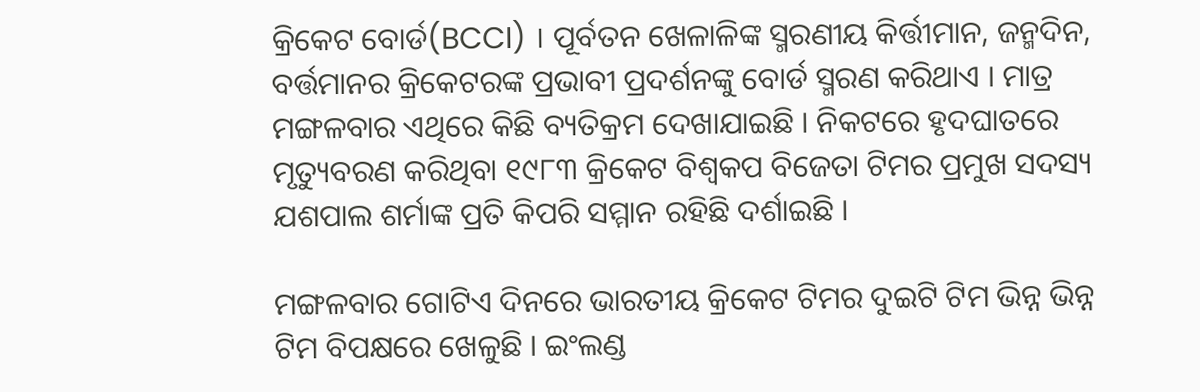କ୍ରିକେଟ ବୋର୍ଡ(BCCI) । ପୂର୍ବତନ ଖେଳାଳିଙ୍କ ସ୍ମରଣୀୟ କିର୍ତ୍ତୀମାନ, ଜନ୍ମଦିନ, ବର୍ତ୍ତମାନର କ୍ରିକେଟରଙ୍କ ପ୍ରଭାବୀ ପ୍ରଦର୍ଶନଙ୍କୁ ବୋର୍ଡ ସ୍ମରଣ କରିଥାଏ । ମାତ୍ର ମଙ୍ଗଳବାର ଏଥିରେ କିଛି ବ୍ୟତିକ୍ରମ ଦେଖାଯାଇଛି । ନିକଟରେ ହୃଦଘାତରେ ମୃତ୍ୟୁବରଣ କରିଥିବା ୧୯୮୩ କ୍ରିକେଟ ବିଶ୍ବକପ ବିଜେତା ଟିମର ପ୍ରମୁଖ ସଦସ୍ୟ ଯଶପାଲ ଶର୍ମାଙ୍କ ପ୍ରତି କିପରି ସମ୍ମାନ ରହିଛି ଦର୍ଶାଇଛି ।

ମଙ୍ଗଳବାର ଗୋଟିଏ ଦିନରେ ଭାରତୀୟ କ୍ରିକେଟ ଟିମର ଦୁଇଟି ଟିମ ଭିନ୍ନ ଭିନ୍ନ ଟିମ ବିପକ୍ଷରେ ଖେଳୁଛି । ଇଂଲଣ୍ଡ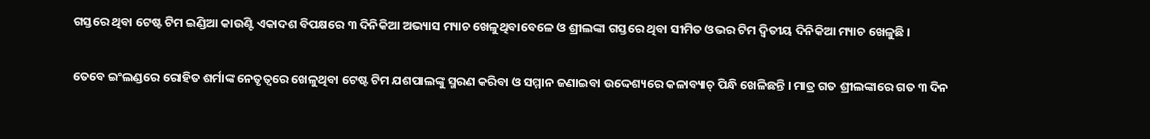ଗସ୍ତରେ ଥିବା ଟେଷ୍ଟ ଟିମ ଇଣ୍ଡିଆ କାଉଣ୍ଟି ଏକାଦଶ ବିପକ୍ଷରେ ୩ ଦିନିକିଆ ଅଭ୍ୟାସ ମ୍ୟାଚ ଖେଳୁଥିବାବେଳେ ଓ ଶ୍ରୀଲଙ୍କା ଗସ୍ତରେ ଥିବା ସୀମିତ ଓଭର ଟିମ ଦ୍ବିତୀୟ ଦିନିକିଆ ମ୍ୟାଚ ଖେଳୁଛି ।

ତେବେ ଇଂଲଣ୍ଡରେ ରୋହିତ ଶର୍ମାଙ୍କ ନେତୃତ୍ବରେ ଖେଳୁଥିବା ଟେଷ୍ଟ ଟିମ ଯଶପାଲଙ୍କୁ ସ୍ମରଣ କରିବା ଓ ସମ୍ମାନ ଜଣାଇବା ଉଦ୍ଦେଶ୍ୟରେ କଳାବ୍ୟାଚ୍‌ ପିନ୍ଧି ଖେଳିଛନ୍ତି । ମାତ୍ର ଗତ ଶ୍ରୀଲଙ୍କାରେ ଗତ ୩ ଦିନ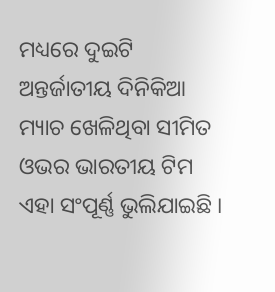ମଧ୍ୟରେ ଦୁଇଟି ଅନ୍ତର୍ଜାତୀୟ ଦିନିକିଆ ମ୍ୟାଚ ଖେଳିଥିବା ସୀମିତ ଓଭର ଭାରତୀୟ ଟିମ ଏହା ସଂପୂର୍ଣ୍ଣ ଭୁଲିଯାଇଛି ।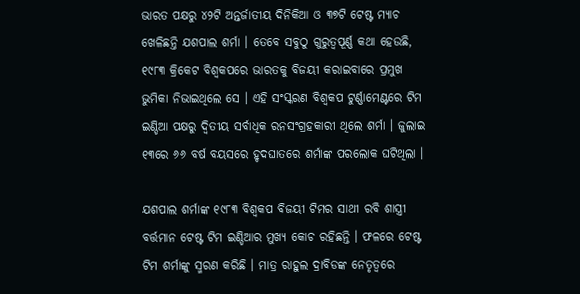ଭାରତ ପକ୍ଷରୁ ୪୨ଟି ଅନ୍ତର୍ଜାତୀୟ ଦିନିକିଆ ଓ ୩୭ଟି ଟେଷ୍ଟ ମ୍ୟାଚ ଖେଳିଛନ୍ତି ଯଶପାଲ ଶର୍ମା । ତେବେ ସବୁଠୁ ଗୁରୁତ୍ବପୂର୍ଣ୍ଣ କଥା ହେଉଛି, ୧୯୮୩ କ୍ରିକେଟ ବିଶ୍ବକପରେ ଭାରତକୁ ବିଜୟୀ କରାଇବାରେ ପ୍ରମୁଖ ଭୁମିକା ନିଭାଇଥିଲେ ସେ । ଏହି ସଂସ୍କରଣ ବିଶ୍ବକପ ଟୁର୍ଣ୍ଣାମେଣ୍ଟରେ ଟିମ ଇଣ୍ଡିଆ ପକ୍ଷରୁ ଦ୍ବିତୀୟ ସର୍ବାଧିକ ରନସଂଗ୍ରହକାରୀ ଥିଲେ ଶର୍ମା । ଜୁଲାଇ ୧୩ରେ ୬୬ ବର୍ଷ ବୟସରେ ହୃଦଘାତରେ ଶର୍ମାଙ୍କ ପରଲୋକ ଘଟିଥିଲା ।

ଯଶପାଲ ଶର୍ମାଙ୍କ ୧୯୮୩ ବିଶ୍ବକପ ବିଜୟୀ ଟିମର ସାଥୀ ରବି ଶାସ୍ତ୍ରୀ ବର୍ତ୍ତମାନ ଟେଷ୍ଟ ଟିମ ଇଣ୍ଡିଆର ମୁଖ୍ୟ କୋଚ ରହିଛନ୍ତି । ଫଳରେ ଟେଷ୍ଟ ଟିମ ଶର୍ମାଙ୍କୁ ସ୍ମରଣ କରିଛି । ମାତ୍ର ରାହୁଲ ଦ୍ରାବିଡଙ୍କ ନେତୃତ୍ବରେ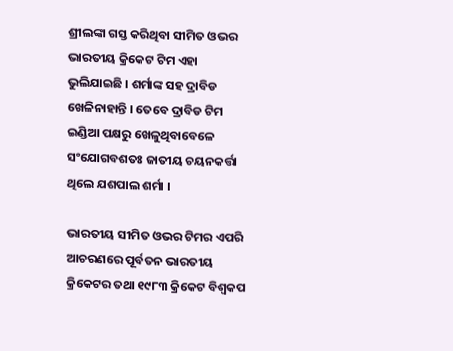ଶ୍ରୀଲଙ୍କା ଗସ୍ତ କରିଥିବା ସୀମିତ ଓଭର ଭାରତୀୟ କ୍ରିକେଟ ଟିମ ଏହା ଭୁଲିଯାଇଛି । ଶର୍ମାଙ୍କ ସହ ଦ୍ରାବିଡ ଖେଳିନାହାନ୍ତି । ତେବେ ଦ୍ରାବିଡ ଟିମ ଇଣ୍ଡିଆ ପକ୍ଷରୁ ଖେଳୁଥିବାବେଳେ ସଂଯୋଗବଶତଃ ଜାତୀୟ ଚୟନକର୍ତ୍ତା ଥିଲେ ଯଶପାଲ ଶର୍ମା ।

ଭାରତୀୟ ସୀମିତ ଓଭର ଟିମର ଏପରି ଆଚରଣରେ ପୂର୍ବତନ ଭାରତୀୟ କ୍ରିକେଟର ତଥା ୧୯୮୩ କ୍ରିକେଟ ବିଶ୍ବକପ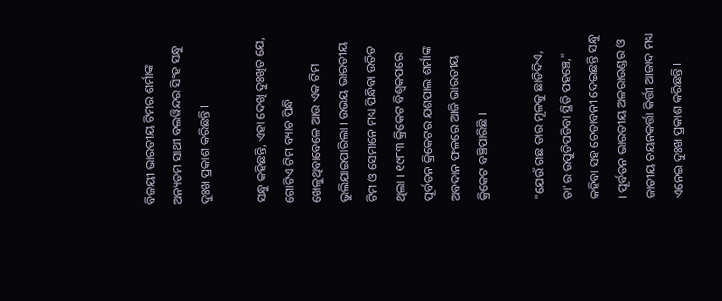ବିଜୟୀ ଭାରତୀୟ ଟିମର ଶର୍ମାଙ୍କ ଅନ୍ୟତମ ସାଥୀ ବଲୱିନ୍ଦର ସିଂହ ସନ୍ଧୁ ଦୁଃଖ ପ୍ରକାଶ କରିଛନ୍ତି ।

ସନ୍ଧୁ କହିଛନ୍ତି, ଏହା ଦେଖି ଦୁଃଖିତ ଯେ, ଗୋଟିଏ ଟିମ ବ୍ୟାଚ ପିନ୍ଧି ଖେଳୁଥିବାବେଳେ ଆଉ ଏକ ଟିମ ଭୁଲିଯାଇପାରିଲା । ଉଭୟ ଭାରତୀୟ ଟିମ ଓ ସେମାନେ ମଧ୍ୟ ପିନ୍ଧିବା ଉତିତ ଥିଲା । ୧୯୮୩ କ୍ରିକେଟ ବିଶ୍ବକପରେ ପୂର୍ବତନ କ୍ରିକେଟର ଯଶପାଲ ଶର୍ମାଙ୍କ ଅବଦାନ ଫଳରେ ଆଜି ଭାରତୀୟ କ୍ରିକେଟ ବଞ୍ଚିପାରିଛି ।

"ଯେଉଁ ଗଛ ତାର ମୂଳକୁ ଛାଡିଦିଏ, ତା'ର ଉପୁଡିପଡିବା ସ୍ଥିତି ପହଞ୍ଚେ," କହିବା ସହ ଚେତାବନୀ ଦେଇଛନ୍ତି ସନ୍ଧୁ । ପୂର୍ବତନ ଭାରତୀୟ ଅଳରାଉଣ୍ଡର ଓ ଜାତୀୟ ଚୟନକର୍ତ୍ତା କିର୍ତ୍ତୀ ଆଜାଦ ମଧ୍ୟ ଏନେଇ ଦୁଃଖ ପ୍ରକାଶ କରିଛନ୍ତି ।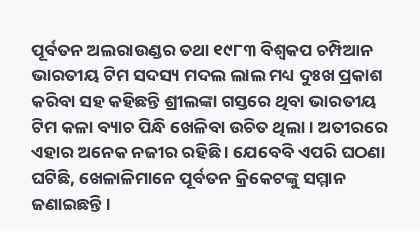ପୂର୍ବତନ ଅଲରାଉଣ୍ଡର ତଥା ୧୯୮୩ ବିଶ୍ବକପ ଚମ୍ପିଆନ ଭାରତୀୟ ଟିମ ସଦସ୍ୟ ମଦଲ ଲାଲ ମଧ୍ୟ ଦୁଃଖ ପ୍ରକାଶ କରିବା ସହ କହିଛନ୍ତି ଶ୍ରୀଲଙ୍କା ଗସ୍ତରେ ଥିବା ଭାରତୀୟ ଟିମ କଳା ବ୍ୟାଚ ପିନ୍ଧି ଖେଳିବା ଉଚିତ ଥିଲା । ଅତୀରରେ ଏହାର ଅନେକ ନଜୀର ରହିଛି । ଯେବେବି ଏପରି ଘଠଣା ଘଟିଛି, ଖେଳାଳିମାନେ ପୂର୍ବତନ କ୍ରିକେଟଙ୍କୁ ସମ୍ମାନ ଜଣାଇଛନ୍ତି ।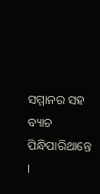ସମ୍ମାନର ସହ ବ୍ୟାଚ ପିନ୍ଧିପାରିଥାନ୍ତେ ।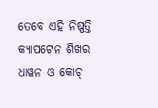ତେବେ ଏହି ନିଷ୍ପତ୍ତି କ୍ୟାପଟେନ ଶିଖର ଧାୱନ ଓ କୋଚ୍‌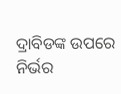ଦ୍ରାବିଡଙ୍କ ଉପରେ ନିର୍ଭର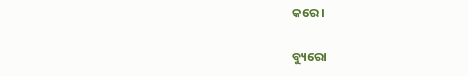କରେ ।

ବ୍ୟୁରୋ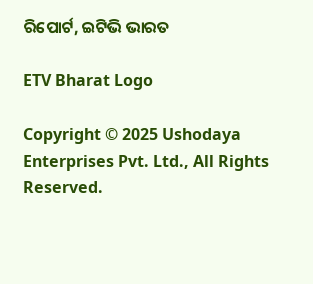ରିପୋର୍ଟ, ଇଟିଭି ଭାରତ

ETV Bharat Logo

Copyright © 2025 Ushodaya Enterprises Pvt. Ltd., All Rights Reserved.